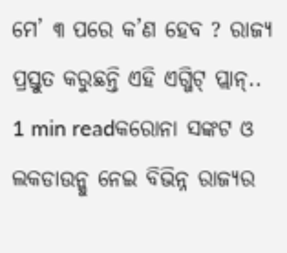ମେ’ ୩ ପରେ କ’ଣ ହେବ ? ରାଜ୍ୟ ପ୍ରସ୍ତୁତ କରୁଛନ୍ତି ଏହି ଏଗ୍ଜିଟ୍ ପ୍ଲାନ୍..
1 min readକରୋନା ସଙ୍କଟ ଓ ଲକଡାଉନ୍କୁ ନେଇ ବିଭିନ୍ନ ରାଜ୍ୟର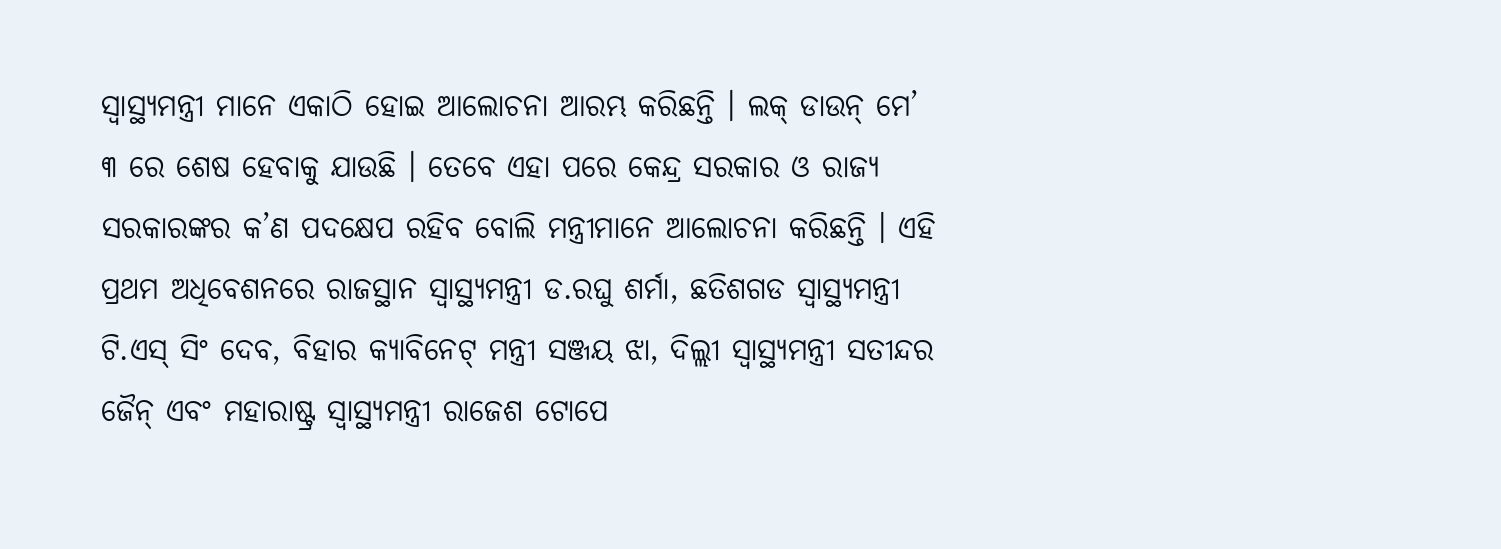ସ୍ୱାସ୍ଥ୍ୟମନ୍ତ୍ରୀ ମାନେ ଏକାଠି ହୋଇ ଆଲୋଚନା ଆରମ୍ଭ କରିଛନ୍ତି । ଲକ୍ ଡାଉନ୍ ମେ’ ୩ ରେ ଶେଷ ହେବାକୁ ଯାଉଛି । ତେବେ ଏହା ପରେ କେନ୍ଦ୍ର ସରକାର ଓ ରାଜ୍ୟ ସରକାରଙ୍କର କ’ଣ ପଦକ୍ଷେପ ରହିବ ବୋଲି ମନ୍ତ୍ରୀମାନେ ଆଲୋଚନା କରିଛନ୍ତି । ଏହି ପ୍ରଥମ ଅଧିବେଶନରେ ରାଜସ୍ଥାନ ସ୍ୱାସ୍ଥ୍ୟମନ୍ତ୍ରୀ ଡ.ରଘୁ ଶର୍ମା, ଛତିଶଗଡ ସ୍ୱାସ୍ଥ୍ୟମନ୍ତ୍ରୀ ଟି.ଏସ୍ ସିଂ ଦେବ, ବିହାର କ୍ୟାବିନେଟ୍ ମନ୍ତ୍ରୀ ସଞ୍ଜୟ ଝା, ଦିଲ୍ଲୀ ସ୍ୱାସ୍ଥ୍ୟମନ୍ତ୍ରୀ ସତୀନ୍ଦର ଜୈନ୍ ଏବଂ ମହାରାଷ୍ଟ୍ର ସ୍ୱାସ୍ଥ୍ୟମନ୍ତ୍ରୀ ରାଜେଶ ଟୋପେ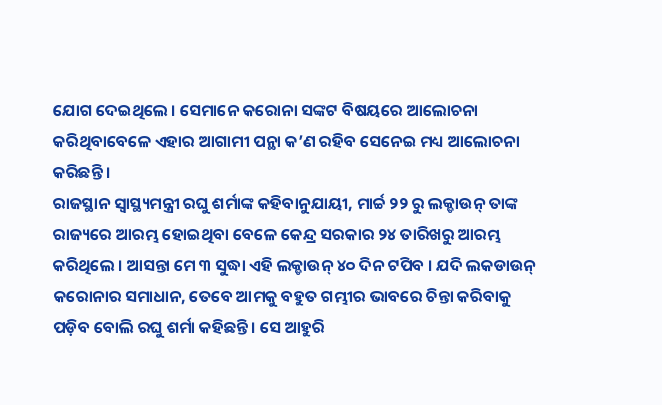ଯୋଗ ଦେଇଥିଲେ । ସେମାନେ କରୋନା ସଙ୍କଟ ବିଷୟରେ ଆଲୋଚନା କରିଥିବାବେଳେ ଏହାର ଆଗାମୀ ପନ୍ଥା କ’ଣ ରହିବ ସେନେଇ ମଧ୍ୟ ଆଲୋଚନା କରିଛନ୍ତି ।
ରାଜସ୍ଥାନ ସ୍ୱାସ୍ଥ୍ୟମନ୍ତ୍ରୀ ରଘୁ ଶର୍ମାଙ୍କ କହିବାନୁଯାୟୀ, ମାର୍ଚ୍ଚ ୨୨ ରୁ ଲକ୍ଡାଉନ୍ ତାଙ୍କ ରାଜ୍ୟରେ ଆରମ୍ଭ ହୋଇଥିବା ବେଳେ କେନ୍ଦ୍ର ସରକାର ୨୪ ତାରିଖରୁ ଆରମ୍ଭ କରିଥିଲେ । ଆସନ୍ତା ମେ ୩ ସୁଦ୍ଧା ଏହି ଲକ୍ଡାଉନ୍ ୪୦ ଦିନ ଟପିବ । ଯଦି ଲକଡାଉନ୍ କରୋନାର ସମାଧାନ, ତେବେ ଆମକୁ ବହୁତ ଗମ୍ଭୀର ଭାବରେ ଚିନ୍ତା କରିବାକୁ ପଡ଼ିବ ବୋଲି ରଘୁ ଶର୍ମା କହିଛନ୍ତି । ସେ ଆହୁରି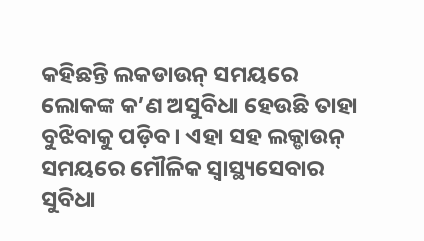କହିଛନ୍ତି ଲକଡାଉନ୍ ସମୟରେ ଲୋକଙ୍କ କ’ଣ ଅସୁବିଧା ହେଉଛି ତାହା ବୁଝିବାକୁ ପଡ଼ିବ । ଏହା ସହ ଲକ୍ଡାଉନ୍ ସମୟରେ ମୌଳିକ ସ୍ୱାସ୍ଥ୍ୟସେବାର ସୁବିଧା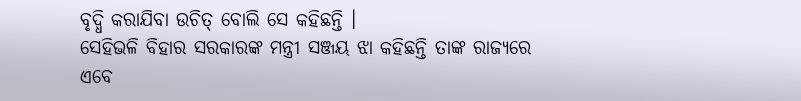ବୃଦ୍ଧି କରାଯିବା ଉଚିତ୍ ବୋଲି ସେ କହିଛନ୍ତି ।
ସେହିଭଳି ବିହାର ସରକାରଙ୍କ ମନ୍ତ୍ରୀ ସଞ୍ଜୟ ଝା କହିଛନ୍ତି ତାଙ୍କ ରାଜ୍ୟରେ ଏବେ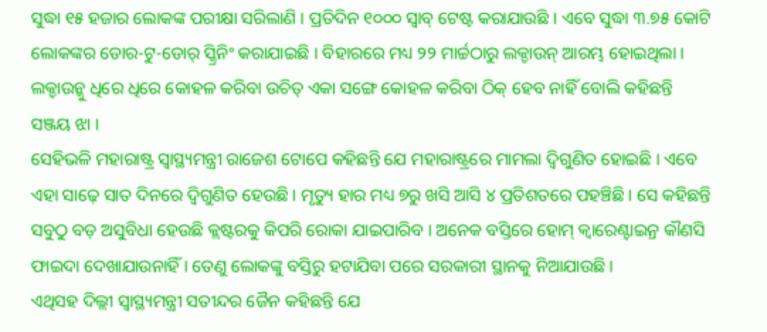ସୁଦ୍ଧା ୧୫ ହଜାର ଲୋକଙ୍କ ପରୀକ୍ଷା ସରିଲାଣି । ପ୍ରତିଦିନ ୧୦୦୦ ସ୍ୱାବ୍ ଟେଷ୍ଟ କରାଯାଉଛି । ଏବେ ସୁଦ୍ଧା ୩.୭୫ କୋଟି ଲୋକଙ୍କର ଡୋର-ଟୁ-ଡୋର୍ ସ୍କ୍ରିନିଂ କରାଯାଇଛି । ବିହାରରେ ମଧ୍ୟ ୨୨ ମାର୍ଚ୍ଚଠାରୁ ଲକ୍ଡାଉନ୍ ଆରମ୍ଭ ହୋଇଥିଲା । ଲକ୍ଡାଉନ୍କୁ ଧିରେ ଧିରେ କୋହଳ କରିବା ଉଚିତ୍ ଏକା ସଙ୍ଗେ କୋହଳ କରିବା ଠିକ୍ ହେବ ନାହିଁ ବୋଲି କହିଛନ୍ତି ସଞ୍ଜୟ ଝା ।
ସେହିଭଳି ମହାରାଷ୍ଟ୍ର ସ୍ୱାସ୍ଥ୍ୟମନ୍ତ୍ରୀ ରାଜେଶ ଟୋପେ କହିଛନ୍ତି ଯେ ମହାରାଷ୍ଟ୍ରରେ ମାମଲା ଦ୍ୱିଗୁଣିତ ହୋଇଛି । ଏବେ ଏହା ସାଢ଼େ ସାତ ଦିନରେ ଦ୍ୱିଗୁଣିତ ହେଉଛି । ମୃତ୍ୟୁ ହାର ମଧ୍ୟ ୭ରୁ ଖସି ଆସି ୪ ପ୍ରତିଶତରେ ପହଞ୍ଚିଛି । ସେ କହିଛନ୍ତି ସବୁଠୁ ବଡ଼ ଅସୁବିଧା ହେଉଛି କ୍ଲଷ୍ଟରକୁ କିପରି ରୋକା ଯାଇପାରିବ । ଅନେକ ବସ୍ତିରେ ହୋମ୍ କ୍ୱାରେଣ୍ଟାଇନ୍ର କୗଣସି ଫାଇଦା ଦେଖାଯାଉନାହିଁ । ତେଣୁ ଲୋକଙ୍କୁ ବସ୍ତିରୁ ହଟାଯିବା ପରେ ସରକାରୀ ସ୍ଥାନକୁ ନିଆଯାଉଛି ।
ଏଥିସହ ଦିଲ୍ଲୀ ସ୍ୱାସ୍ଥ୍ୟମନ୍ତ୍ରୀ ସତୀନ୍ଦର ଜୈନ କହିଛନ୍ତି ଯେ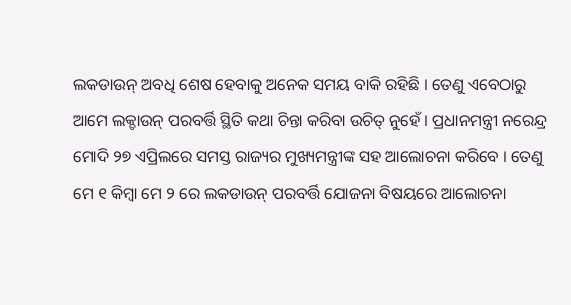ଲକଡାଉନ୍ ଅବଧି ଶେଷ ହେବାକୁ ଅନେକ ସମୟ ବାକି ରହିଛି । ତେଣୁ ଏବେଠାରୁ ଆମେ ଲକ୍ଡାଉନ୍ ପରବର୍ତ୍ତି ସ୍ଥିତି କଥା ଚିନ୍ତା କରିବା ଉଚିତ୍ ନୁହେଁ । ପ୍ରଧାନମନ୍ତ୍ରୀ ନରେନ୍ଦ୍ର ମୋଦି ୨୭ ଏପ୍ରିଲରେ ସମସ୍ତ ରାଜ୍ୟର ମୁଖ୍ୟମନ୍ତ୍ରୀଙ୍କ ସହ ଆଲୋଚନା କରିବେ । ତେଣୁ ମେ ୧ କିମ୍ବା ମେ ୨ ରେ ଲକଡାଉନ୍ ପରବର୍ତ୍ତି ଯୋଜନା ବିଷୟରେ ଆଲୋଚନା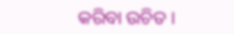କରିବା ଉଚିତ ।